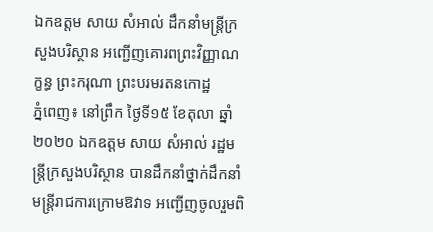ឯកឧត្តម សាយ សំអាល់ ដឹកនាំមន្ត្រីក្រសួងបរិស្ថាន អញ្ជើញគោរពព្រះវិញ្ញាណក្ខន្ធ ព្រះករុណា ព្រះបរមរតនកោដ្ឋ
ភ្នំពេញ៖ នៅព្រឹក ថ្ងៃទី១៥ ខែតុលា ឆ្នាំ២០២០ ឯកឧត្តម សាយ សំអាល់ រដ្ឋមន្ត្រីក្រសួងបរិស្ថាន បានដឹកនាំថ្នាក់ដឹកនាំ មន្ត្រីរាជការក្រោមឱវាទ អញ្ជើញចូលរួមពិ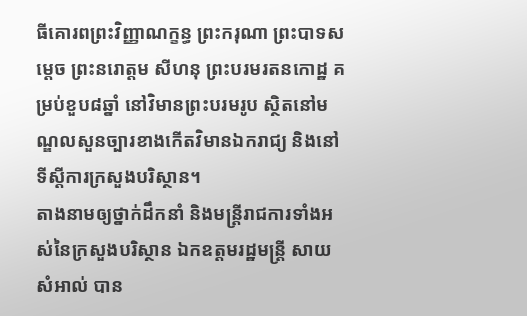ធីគោរពព្រះវិញ្ញាណក្ខន្ធ ព្រះករុណា ព្រះបាទសម្តេច ព្រះនរោត្តម សីហនុ ព្រះបរមរតនកោដ្ឋ គម្រប់ខួប៨ឆ្នាំ នៅវិមានព្រះបរមរូប ស្ថិតនៅមណ្ឌលសួនច្បារខាងកើតវិមានឯករាជ្យ និងនៅទីស្តីការក្រសួងបរិស្ថាន។
តាងនាមឲ្យថ្នាក់ដឹកនាំ និងមន្ត្រីរាជការទាំងអស់នៃក្រសួងបរិស្ថាន ឯកឧត្តមរដ្ឋមន្ត្រី សាយ សំអាល់ បាន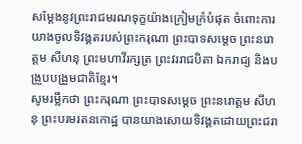សម្តែងនូវព្រះរាជមរណទុក្ខយ៉ាងក្រៀមក្រំបំផុត ចំពោះការយាងចូលទិវង្គតរបស់ព្រះករុណា ព្រះបាទសម្តេច ព្រះនរោត្តម សីហនុ ព្រះមហាវីរក្សត្រ ព្រះវររាជបិតា ឯករាជ្យ និងបង្រួបបង្រួមជាតិខ្មែរ។
សូមរម្លឹកថា ព្រះករុណា ព្រះបាទសម្តេច ព្រះនរោត្តម សីហនុ ព្រះបរមរតនកោដ្ឋ បានយាងសោយទិវង្គតដោយព្រះជរា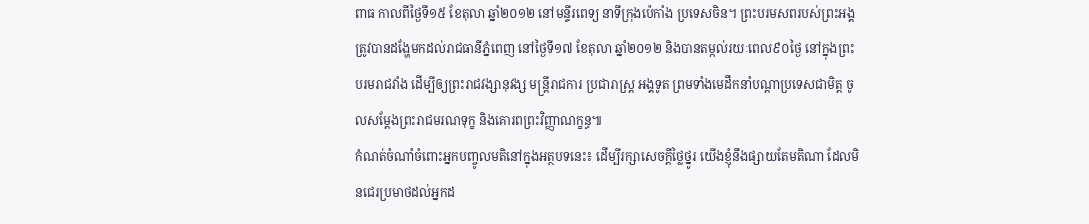ពាធ កាលពីថ្ងៃទី១៥ ខែតុលា ឆ្នាំ២០១២ នៅមន្ទីរពេទ្យ នាទីក្រុងប៉េកាំង ប្រទេសចិន។ ព្រះបរមសពរបស់ព្រះអង្គ ត្រូវបានដង្ហែមកដល់រាជធានីភ្នំពេញ នៅថ្ងៃទី១៧ ខែតុលា ឆ្នាំ២០១២ និងបានតម្កល់រយៈពេល៩០ថ្ងៃ នៅក្នុងព្រះបរមរាជវាំង ដើម្បីឲ្យព្រះរាជវង្សានុវង្ស មន្ត្រីរាជការ ប្រជារាស្ត្រ អង្គទូត ព្រមទាំងមេដឹកនាំបណ្តាប្រទេសជាមិត្ត ចូលសម្តែងព្រះរាជមរណទុក្ខ និងគោរពព្រះវិញ្ញាណក្ខន្ធ៕
កំណត់ចំណាំចំពោះអ្នកបញ្ចូលមតិនៅក្នុងអត្ថបទនេះ៖ ដើម្បីរក្សាសេចក្ដីថ្លៃថ្នូរ យើងខ្ញុំនឹងផ្សាយតែមតិណា ដែលមិនជេរប្រមាថដល់អ្នកដ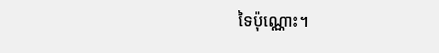ទៃប៉ុណ្ណោះ។